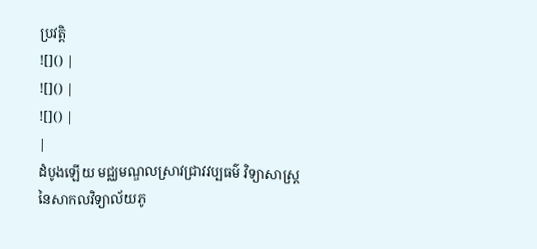ប្រវតិ្ត
![]() |
![]() |
![]() |
|
ដំបូងឡើយ មជ្ឈមណ្ឌលស្រាវជ្រាវវប្បធម៌ វិទ្យាសាស្រ្ត នៃសាកលវិទ្យាល័យភូ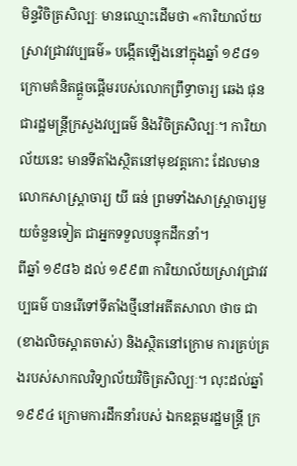មិន្ទវិចិត្រសិល្បៈ មានឈ្មោះដើមថា «ការិយាល័យស្រាវជ្រាវវប្បធម៌» បង្កើតឡើងនៅក្នុងឆ្នាំ ១៩៨១ ក្រោមគំនិតផ្តួចផ្តើមរបស់លោកព្រឹទ្ធាចារ្យ ឆេង ផុន ជារដ្ឋមន្រ្តីក្រសួងវប្បធម៌ និងវិចិត្រសិល្បៈ។ ការិយាល័យនេះ មានទីតាំងស្ថិតនៅមុខវត្តកោះ ដែលមានលោកសាស្រ្តាចារ្យ យី ធន់ ព្រមទាំងសាស្រ្តាចារ្យមួយចំនួនទៀត ជាអ្នកទទួលបន្ទុកដឹកនាំ។
ពីឆ្នាំ ១៩៨៦ ដល់ ១៩៩៣ ការិយាល័យស្រាវជ្រាវវប្បធម៌ បានរើទៅទីតាំងថ្មីនៅអតីតសាលា ថាច ជា (ខាងលិចស្តាតចាស់) និងស្ថិតនៅក្រោម ការគ្រប់គ្រងរបស់សាកលវិទ្យាល័យវិចិត្រសិល្បៈ។ លុះដល់ឆ្នាំ១៩៩៤ ក្រោមការដឹកនាំរបស់ ឯកឧត្តមរដ្ឋមន្រ្តី ក្រ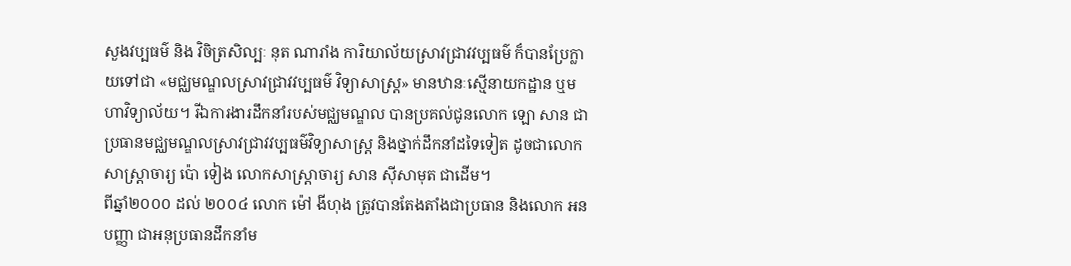សួងវប្បធម៌ និង វិចិត្រសិល្បៈ នុត ណារាំង ការិយាល័យស្រាវជ្រាវវប្បធម៌ ក៏បានប្រែក្លាយទៅជា «មជ្ឈមណ្ឌលស្រាវជ្រាវវប្បធម៌ វិទ្យាសាស្រ្ត» មានឋានៈស្មើនាយកដ្ឋាន ឬមហាវិទ្យាល័យ។ រីឯការងារដឹកនាំរបស់មជ្ឈមណ្ឌល បានប្រគល់ជូនលោក ឡោ សាន ជាប្រធានមជ្ឈមណ្ឌលសា្រវជ្រាវវប្បធម៌វិទ្យាសាស្រ្ត និងថ្នាក់ដឹកនាំដទៃទៀត ដូចជាលោកសាស្រ្តាចារ្យ ប៉ោ ទៀង លោកសាស្រ្តាចារ្យ សាន ស៊ីសាមុត ជាដើម។
ពីឆ្នាំ២០០០ ដល់ ២០០៤ លោក ម៉ៅ ងីហុង ត្រូវបានតែងតាំងជាប្រធាន និងលោក អន បញ្ញា ជាអនុប្រធានដឹកនាំម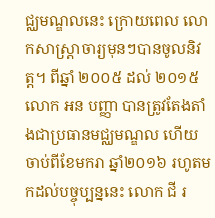ជ្ឈមណ្ឌលនេះ ក្រោយពេល លោកសាស្រ្តាចារ្យមុនៗបានចូលនិវត្ត។ ពីឆ្នាំ ២០០៥ ដល់ ២០១៥ លោក អន បញ្ញា បានត្រូវតែងតាំងជាប្រធានមជ្ឈមណ្ឌល ហើយចាប់ពីខែមករា ឆ្នាំ២០១៦ រហូតមកដល់បច្ចុប្បន្ននេះ លោក ជី រ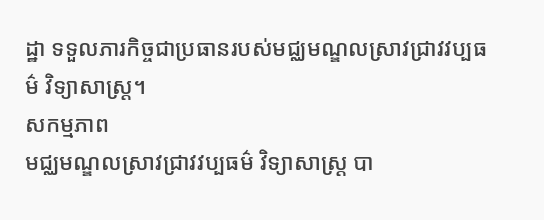ដ្ឋា ទទួលភារកិច្ចជាប្រធានរបស់មជ្ឈមណ្ឌលស្រាវជ្រាវវប្បធម៌ វិទ្យាសាស្រ្ត។
សកម្មភាព
មជ្ឈមណ្ឌលស្រាវជ្រាវវប្បធម៌ វិទ្យាសាស្រ្ត បា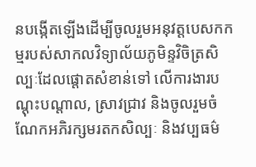នបង្កើតឡើងដើម្បីចូលរួមអនុវត្តបេសកកម្មរបស់សាកលវិទ្យាល័យភូមិន្ទវិចិត្រសិល្បៈដែលផ្តោតសំខាន់ទៅ លើការងារបណ្តុះបណ្តាល, ស្រាវជ្រាវ និងចូលរួមចំណែកអភិរក្សមរតកសិល្បៈ និងវប្បធម៌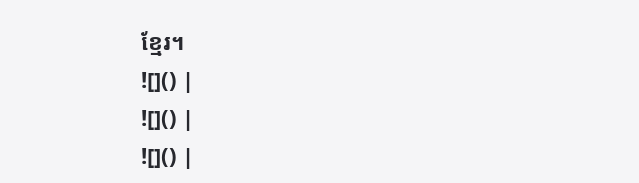ខ្មែរ។
![]() |
![]() |
![]() |